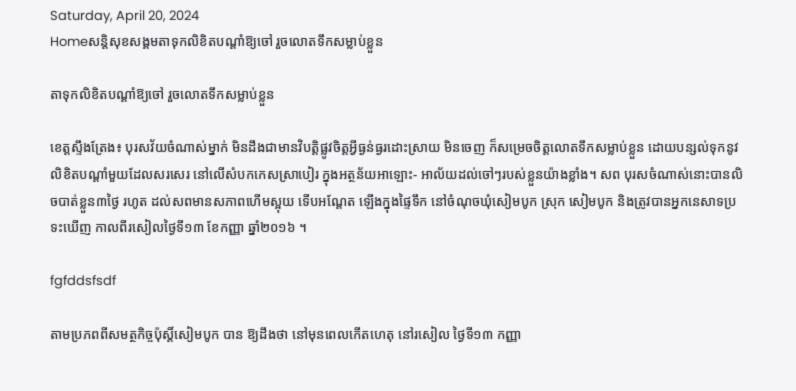Saturday, April 20, 2024
Homeសន្ដិសុខសង្គមតាទុកលិខិតបណ្តាំឱ្យចៅ រួចលោតទឹកសម្លាប់ខ្លួន

តាទុកលិខិតបណ្តាំឱ្យចៅ រួចលោតទឹកសម្លាប់ខ្លួន

ខេត្តស្ទឹងត្រែង៖ បុរសវ័យចំណាស់ម្នាក់ មិនដឹងជាមានវិបត្តិផ្លូវចិត្តអ្វីធ្ងន់ធ្ងរដោះស្រាយ មិនចេញ ក៏សម្រេចចិត្តលោតទឹកសម្លាប់ខ្លួន ដោយបន្សល់ទុកនូវលិខិតបណ្តាំមួយដែលសរសេរ នៅលើសំបកកេសស្រាបៀរ ក្នុងអត្ថន័យអាឡោះ- អាល័យដល់ចៅៗរបស់ខ្លួនយ៉ាងខ្លាំង។ សព បុរសចំណាស់នោះបានលិចបាត់ខ្លួន៣ថ្ងៃ រហូត ដល់សពមានសភាពហើមស្អុយ ទើបអណ្តែត ឡើងក្នុងផ្ទៃទឹក នៅចំណុចឃុំសៀមបូក ស្រុក សៀមបូក និងត្រូវបានអ្នកនេសាទប្រទះឃើញ កាលពីរសៀលថ្ងៃទី១៣ ខែកញ្ញា ឆ្នាំ២០១៦ ។

fgfddsfsdf

តាមប្រភពពីសមត្ថកិច្ចប៉ុស្តិ៍សៀមបូក បាន ឱ្យដឹងថា នៅមុនពេលកើតហេតុ នៅរសៀល ថ្ងៃទី១៣ កញ្ញា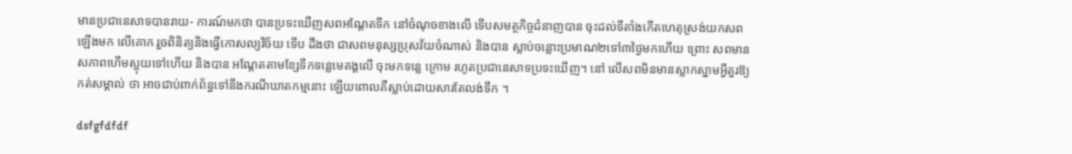មានប្រជានេសាទបានរាយ- ការណ៍មកថា បានប្រទះឃើញសពអណ្តែតទឹក នៅចំណុចខាងលើ ទើបសមត្ថកិច្ចជំនាញបាន ចុះដល់ទីតាំងកើតហេតុស្រង់យកសពឡើងមក លើគោក រួចពិនិត្យនិងធ្វើកោសល្យវិច័យ ទើប ដឹងថា ជាសពមនុស្សប្រុសវ័យចំណាស់ និងបាន ស្លាប់ចន្លោះប្រមាណ២ទៅ៣ថ្ងៃមកហើយ ព្រោះ សពមានសភាពហើមស្អុយទៅហើយ និងបាន អណ្តែតតាមខ្សែទឹកទន្លេមេគង្គលើ ចុះមកទន្លេ ក្រោម រហូតប្រជានេសាទប្រទះឃើញ។ នៅ លើសពមិនមានស្លាកស្នាមអ្វីគួរឱ្យកត់សម្គាល់ ថា អាចជាប់ពាក់ព័ន្ធទៅនឹងករណីឃាតកម្មនោះ ឡើយពោលគឺស្លាប់ដោយសារតែលង់ទឹក ។

dsfgfdfdf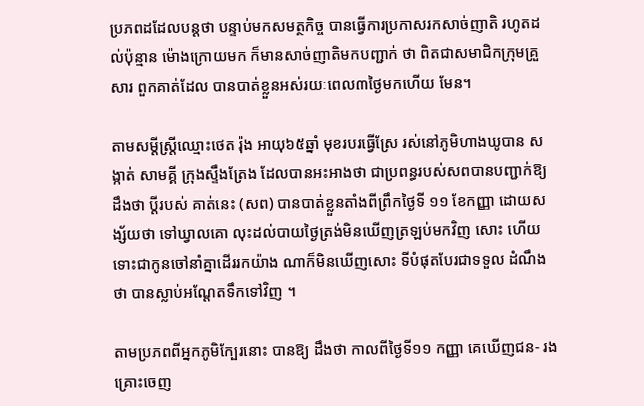ប្រភពដដែលបន្តថា បន្ទាប់មកសមត្ថកិច្ច បានធ្វើការប្រកាសរកសាច់ញាតិ រហូតដល់ប៉ុន្មាន ម៉ោងក្រោយមក ក៏មានសាច់ញាតិមកបញ្ជាក់ ថា ពិតជាសមាជិកក្រុមគ្រួសារ ពួកគាត់ដែល បានបាត់ខ្លួនអស់រយៈពេល៣ថ្ងៃមកហើយ មែន។

តាមសម្តីស្ត្រីឈ្មោះថេត រ៉ុង អាយុ៦៥ឆ្នាំ មុខរបរធ្វើស្រែ រស់នៅភូមិហាងឃូបាន សង្កាត់ សាមគ្គី ក្រុងស្ទឹងត្រែង ដែលបានអះអាងថា ជាប្រពន្ធរបស់សពបានបញ្ជាក់ឱ្យដឹងថា ប្តីរបស់ គាត់នេះ (សព) បានបាត់ខ្លួនតាំងពីព្រឹកថ្ងៃទី ១១ ខែកញ្ញា ដោយសង្ស័យថា ទៅឃ្វាលគោ លុះដល់បាយថ្ងៃត្រង់មិនឃើញត្រឡប់មកវិញ សោះ ហើយទោះជាកូនចៅនាំគ្នាដើររកយ៉ាង ណាក៏មិនឃើញសោះ ទីបំផុតបែរជាទទួល ដំណឹងថា បានស្លាប់អណ្តែតទឹកទៅវិញ ។

តាមប្រភពពីអ្នកភូមិក្បែរនោះ បានឱ្យ ដឹងថា កាលពីថ្ងៃទី១១ កញ្ញា គេឃើញជន- រងគ្រោះចេញ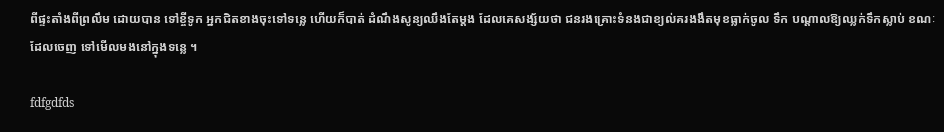ពីផ្ទះតាំងពីព្រលឹម ដោយបាន ទៅខ្ចីទូក អ្នកជិតខាងចុះទៅទន្លេ ហើយក៏បាត់ ដំណឹងសូន្យឈឹងតែម្តង ដែលគេសង្ស័យថា ជនរងគ្រោះទំនងជាខ្យល់គរងងឹតមុខធ្លាក់ចូល ទឹក បណ្តាលឱ្យឈ្លក់ទឹកស្លាប់ ខណៈដែលចេញ ទៅមើលមងនៅក្នុងទន្លេ ។

fdfgdfds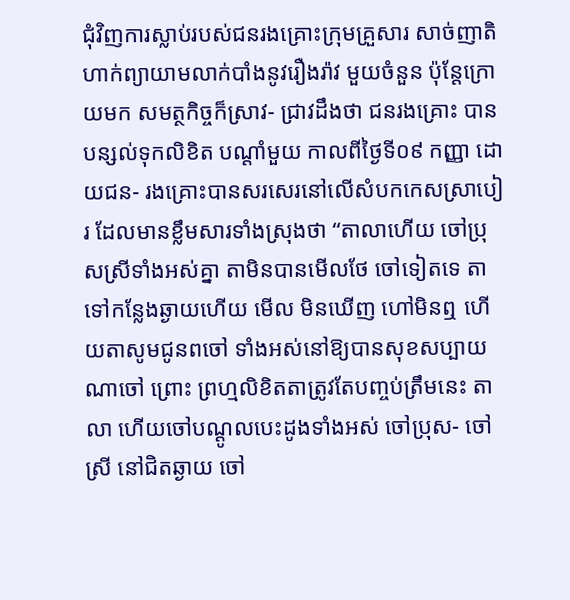ជុំវិញការស្លាប់របស់ជនរងគ្រោះក្រុមគ្រួសារ សាច់ញាតិហាក់ព្យាយាមលាក់បាំងនូវរឿងរ៉ាវ មួយចំនួន ប៉ុន្តែក្រោយមក សមត្ថកិច្ចក៏ស្រាវ- ជ្រាវដឹងថា ជនរងគ្រោះ បានបន្សល់ទុកលិខិត បណ្តាំមួយ កាលពីថ្ងៃទី០៩ កញ្ញា ដោយជន- រងគ្រោះបានសរសេរនៅលើសំបកកេសស្រាបៀរ ដែលមានខ្លឹមសារទាំងស្រុងថា “តាលាហើយ ចៅប្រុសស្រីទាំងអស់គ្នា តាមិនបានមើលថែ ចៅទៀតទេ តាទៅកន្លែងឆ្ងាយហើយ មើល មិនឃើញ ហៅមិនឮ ហើយតាសូមជូនពចៅ ទាំងអស់នៅឱ្យបានសុខសប្បាយណាចៅ ព្រោះ ព្រហ្មលិខិតតាត្រូវតែបញ្ចប់ត្រឹមនេះ តាលា ហើយចៅបណ្តូលបេះដូងទាំងអស់ ចៅប្រុស- ចៅស្រី នៅជិតឆ្ងាយ ចៅ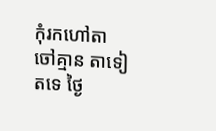កុំរកហៅតា ចៅគ្មាន តាទៀតទេ ថ្ងៃ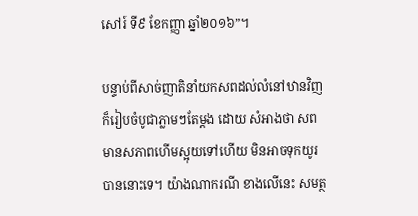សៅរ៍ ទី៩ ខែកញ្ញា ឆ្នាំ២០១៦”។

បន្ទាប់ពីសាច់ញាតិនាំយកសពដល់លំនៅឋានវិញ ក៏រៀបចំបូជាភ្លាមៗតែម្តង ដោយ សំអាងថា សពមានសភាពហើមស្អុយទៅហើយ មិនអាចទុកយូរបាននោះទេ។ យ៉ាងណាករណី ខាងលើនេះ សមត្ថ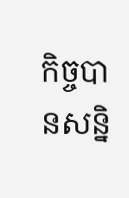កិច្ចបានសន្និ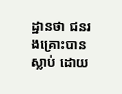ដ្ឋានថា ជនរងគ្រោះបានស្លាប់ ដោយ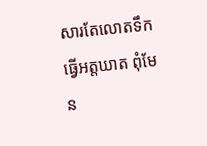សារតែលោតទឹកធ្វើអត្តឃាត ពុំមែន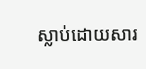ស្លាប់ដោយសារ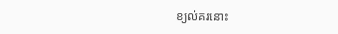ខ្យល់គរនោះ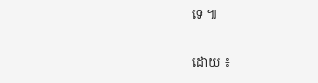ទេ ៕

ដោយ ៖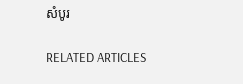សំបូរ

RELATED ARTICLES